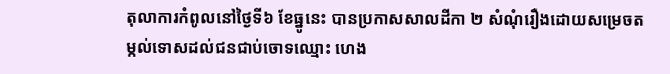តុលាការកំពូលនៅថ្ងៃទី៦ ខែធ្នូនេះ បានប្រកាសសាលដីកា ២ សំណុំរឿងដោយសម្រេចតម្កល់ទោសដល់ជនជាប់ចោទឈ្មោះ ហេង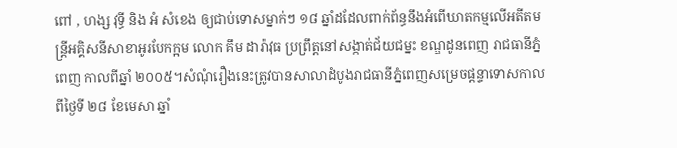ពៅ , ហង្ស វុទ្ធី និង អំ សំខេង ឲ្យជាប់ទោសម្នាក់ៗ ១៨ ឆ្នាំដដែលពាក់ព័ន្ធនឹងអំពើឃាតកម្មលើអតីតមន្រ្តីអគ្គិសនីសាខាអូរបែកក្អម លោក គឹម ដារ៉ាវុធ ប្រព្រឹត្តនៅសង្កាត់ជ័យជម្នះ ខណ្ឌដូនពេញ រាជធានីភ្នំពេញ កាលពីឆ្នាំ ២០០៥។សំណុំរឿងនេះត្រូវបានសាលាដំបូងរាជធានីភ្នំពេញសម្រេចផ្តន្ទាទោសកាលពីថ្ងៃទី ២៨ ខែមេសា ឆ្នាំ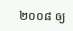២០០៨ ឲ្យ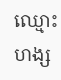ឈ្មោះ ហង្ស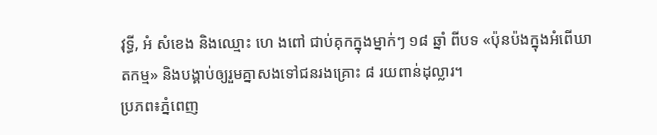វុទ្ធី, អំ សំខេង និងឈ្មោះ ហេ ងពៅ ជាប់គុកក្នុងម្នាក់ៗ ១៨ ឆ្នាំ ពីបទ «ប៉ុនប៉ងក្នុងអំពើឃាតកម្ម» និងបង្គាប់ឲ្យរួមគ្នាសងទៅជនរងគ្រោះ ៨ រយពាន់ដុល្លារ។
ប្រភព៖ភ្នំពេញ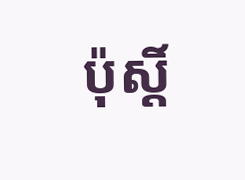ប៉ុស្ដិ៍